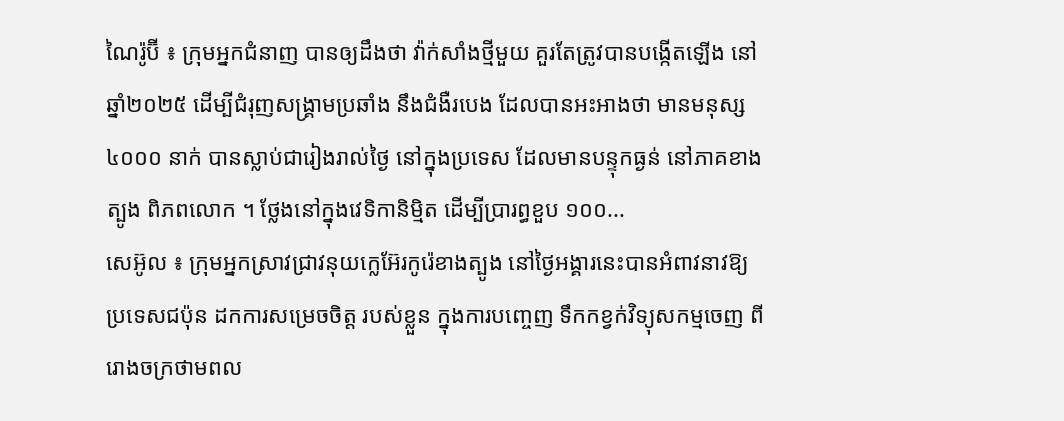ណៃរ៉ូប៊ី ៖ ក្រុមអ្នកជំនាញ បានឲ្យដឹងថា វ៉ាក់សាំងថ្មីមួយ គួរតែត្រូវបានបង្កើតឡើង នៅឆ្នាំ២០២៥ ដើម្បីជំរុញសង្គ្រាមប្រឆាំង នឹងជំងឺរបេង ដែលបានអះអាងថា មានមនុស្ស ៤០០០ នាក់ បានស្លាប់ជារៀងរាល់ថ្ងៃ នៅក្នុងប្រទេស ដែលមានបន្ទុកធ្ងន់ នៅភាគខាងត្បូង ពិភពលោក ។ ថ្លែងនៅក្នុងវេទិកានិម្មិត ដើម្បីប្រារព្ធខួប ១០០...
សេអ៊ូល ៖ ក្រុមអ្នកស្រាវជ្រាវនុយក្លេអ៊ែរកូរ៉េខាងត្បូង នៅថ្ងៃអង្គារនេះបានអំពាវនាវឱ្យប្រទេសជប៉ុន ដកការសម្រេចចិត្ត របស់ខ្លួន ក្នុងការបញ្ចេញ ទឹកកខ្វក់វិទ្យុសកម្មចេញ ពីរោងចក្រថាមពល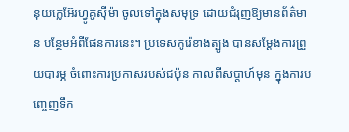នុយក្លេអ៊ែរហ្វូគូស៊ីម៉ា ចូលទៅក្នុងសមុទ្រ ដោយជំរុញឱ្យមានព័ត៌មាន បន្ថែមអំពីផែនការនេះ។ ប្រទេសកូរ៉េខាងត្បូង បានសម្តែងការព្រួយបារម្ភ ចំពោះការប្រកាសរបស់ជប៉ុន កាលពីសប្តាហ៍មុន ក្នុងការបញ្ចេញទឹក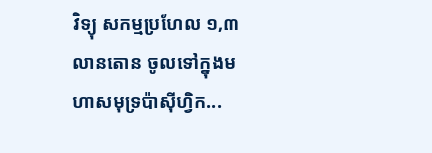វិទ្យុ សកម្មប្រហែល ១,៣ លានតោន ចូលទៅក្នុងមហាសមុទ្រប៉ាស៊ីហ្វិក...